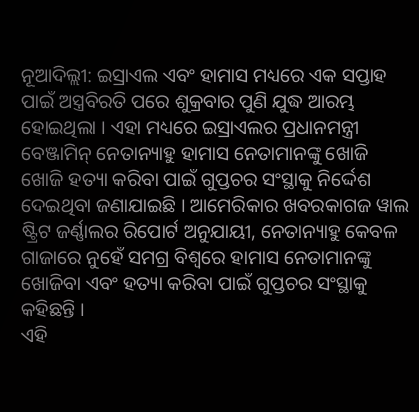ନୂଆଦିଲ୍ଲୀ: ଇସ୍ରାଏଲ ଏବଂ ହାମାସ ମଧ୍ୟରେ ଏକ ସପ୍ତାହ ପାଇଁ ଅସ୍ତ୍ରବିରତି ପରେ ଶୁକ୍ରବାର ପୁଣି ଯୁଦ୍ଧ ଆରମ୍ଭ ହୋଇଥିଲା । ଏହା ମଧ୍ୟରେ ଇସ୍ରାଏଲର ପ୍ରଧାନମନ୍ତ୍ରୀ ବେଞ୍ଜାମିନ୍ ନେତାନ୍ୟାହୁ ହାମାସ ନେତାମାନଙ୍କୁ ଖୋଜି ଖୋଜି ହତ୍ୟା କରିବା ପାଇଁ ଗୁପ୍ତଚର ସଂସ୍ଥାକୁ ନିର୍ଦ୍ଦେଶ ଦେଇଥିବା ଜଣାଯାଇଛି । ଆମେରିକାର ଖବରକାଗଜ ୱାଲ ଷ୍ଟ୍ରିଟ ଜର୍ଣ୍ଣାଲର ରିପୋର୍ଟ ଅନୁଯାୟୀ, ନେତାନ୍ୟାହୁ କେବଳ ଗାଜାରେ ନୁହେଁ ସମଗ୍ର ବିଶ୍ୱରେ ହାମାସ ନେତାମାନଙ୍କୁ ଖୋଜିବା ଏବଂ ହତ୍ୟା କରିବା ପାଇଁ ଗୁପ୍ତଚର ସଂସ୍ଥାକୁ କହିଛନ୍ତି ।
ଏହି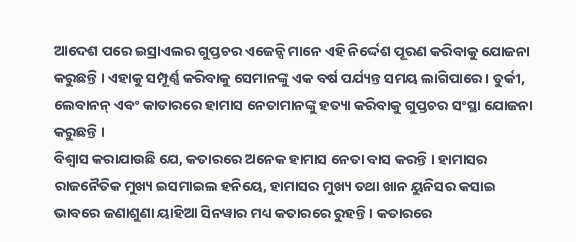ଆଦେଶ ପରେ ଇସ୍ରାଏଲର ଗୁପ୍ତଚର ଏଜେନ୍ସି ମାନେ ଏହି ନିର୍ଦ୍ଦେଶ ପୂରଣ କରିବାକୁ ଯୋଜନା କରୁଛନ୍ତି । ଏହାକୁ ସମ୍ପୂର୍ଣ୍ଣ କରିବାକୁ ସେମାନଙ୍କୁ ଏକ ବର୍ଷ ପର୍ଯ୍ୟନ୍ତ ସମୟ ଲାଗିପାରେ । ତୁର୍କୀ, ଲେବାନନ୍ ଏବଂ କାତାରରେ ହାମାସ ନେତାମାନଙ୍କୁ ହତ୍ୟା କରିବାକୁ ଗୁପ୍ତଚର ସଂସ୍ଥା ଯୋଜନା କରୁଛନ୍ତି ।
ବିଶ୍ୱାସ କରାଯାଉଛି ଯେ, କତାରରେ ଅନେକ ହାମାସ ନେତା ବାସ କରନ୍ତି । ହାମାସର ରାଜନୈତିକ ମୁଖ୍ୟ ଇସମାଇଲ ହନିୟେ, ହାମାସର ମୁଖ୍ୟ ତଥା ଖାନ ୟୁନିସର କସାଇ ଭାବରେ ଜଣାଶୁଣା ୟାହିଆ ସିନୱାର ମଧ୍ୟ କତାରରେ ରୁହନ୍ତି । କତାରରେ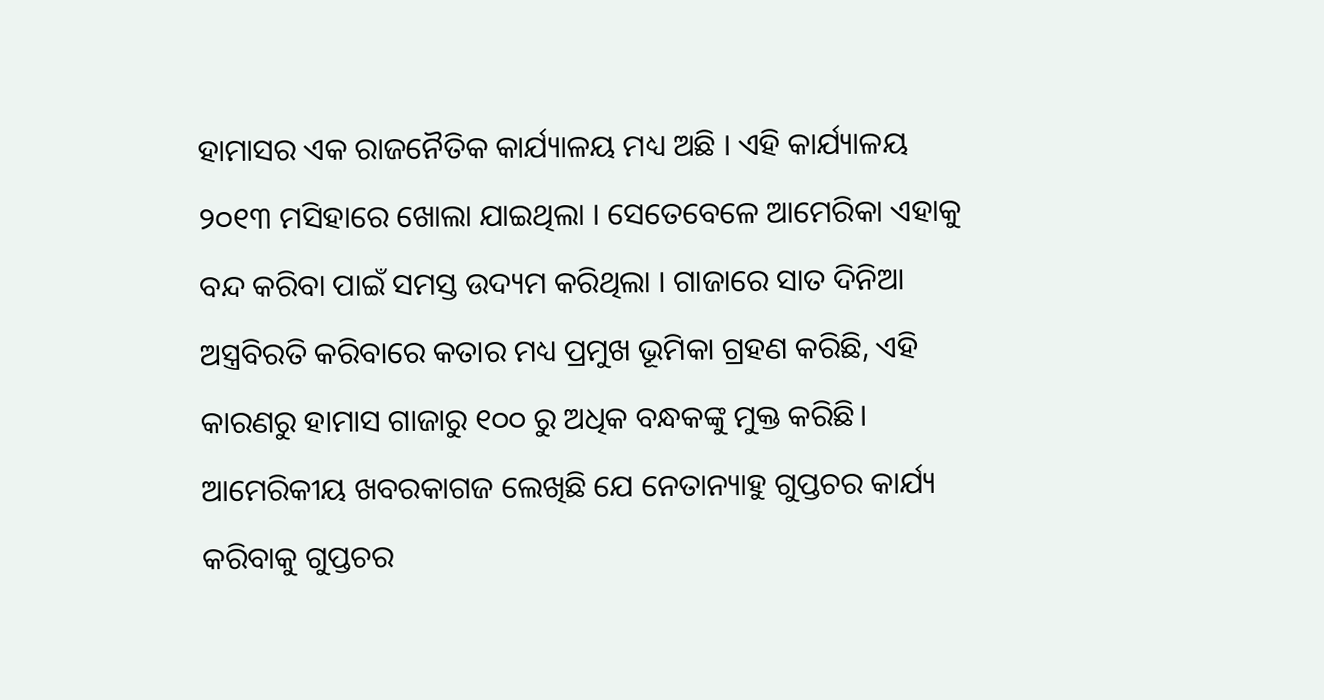ହାମାସର ଏକ ରାଜନୈତିକ କାର୍ଯ୍ୟାଳୟ ମଧ୍ୟ ଅଛି । ଏହି କାର୍ଯ୍ୟାଳୟ ୨୦୧୩ ମସିହାରେ ଖୋଲା ଯାଇଥିଲା । ସେତେବେଳେ ଆମେରିକା ଏହାକୁ ବନ୍ଦ କରିବା ପାଇଁ ସମସ୍ତ ଉଦ୍ୟମ କରିଥିଲା । ଗାଜାରେ ସାତ ଦିନିଆ ଅସ୍ତ୍ରବିରତି କରିବାରେ କତାର ମଧ୍ୟ ପ୍ରମୁଖ ଭୂମିକା ଗ୍ରହଣ କରିଛି, ଏହି କାରଣରୁ ହାମାସ ଗାଜାରୁ ୧୦୦ ରୁ ଅଧିକ ବନ୍ଧକଙ୍କୁ ମୁକ୍ତ କରିଛି।
ଆମେରିକୀୟ ଖବରକାଗଜ ଲେଖିଛି ଯେ ନେତାନ୍ୟାହୁ ଗୁପ୍ତଚର କାର୍ଯ୍ୟ କରିବାକୁ ଗୁପ୍ତଚର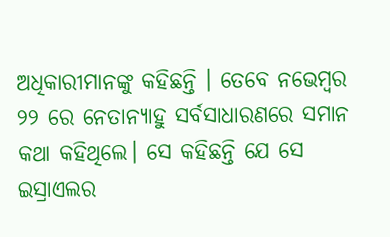ଅଧିକାରୀମାନଙ୍କୁ କହିଛନ୍ତି । ତେବେ ନଭେମ୍ବର ୨୨ ରେ ନେତାନ୍ୟାହୁ ସର୍ବସାଧାରଣରେ ସମାନ କଥା କହିଥିଲେ। ସେ କହିଛନ୍ତି ଯେ ସେ ଇସ୍ରାଏଲର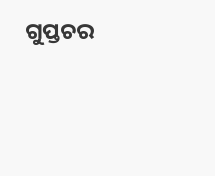ଗୁପ୍ତଚର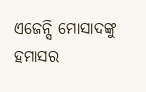ଏଜେନ୍ସି ମୋସାଦଙ୍କୁ ହମାସର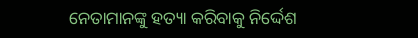ନେତାମାନଙ୍କୁ ହତ୍ୟା କରିବାକୁ ନିର୍ଦ୍ଦେଶ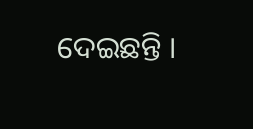ଦେଇଛନ୍ତି ।